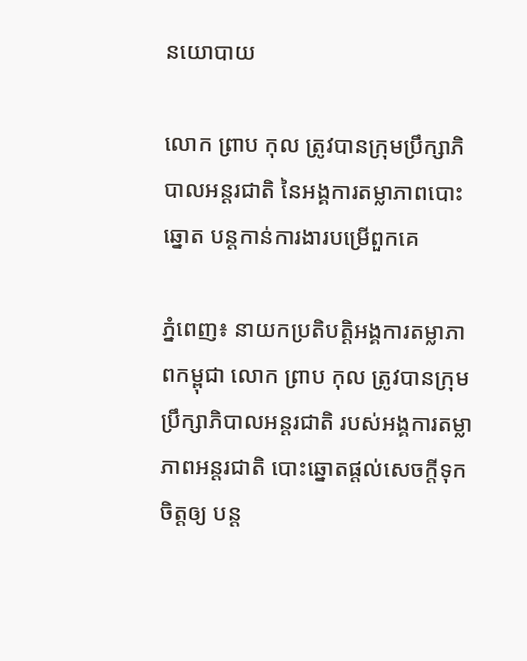នយោបាយ

លោក ព្រាប កុល ត្រូវបានក្រុមប្រឹក្សាភិបាលអន្តរជាតិ នៃអង្គការតម្លាភាពបោះឆ្នោត បន្តកាន់ការងារបម្រើពួកគេ

ភ្នំពេញ៖ នាយកប្រតិបត្តិអង្គការតម្លាភាពកម្ពុជា លោក ព្រាប កុល ត្រូវបានក្រុមប្រឹក្សាភិបាលអន្តរជាតិ របស់អង្គការតម្លាភាពអន្តរជាតិ បោះឆ្នោតផ្តល់សេចក្តីទុកចិត្តឲ្យ បន្ត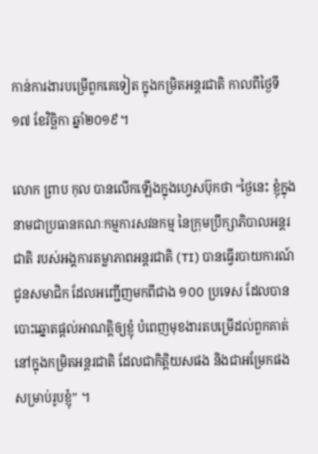កាន់ការងារបម្រើពួកគេទៀត ក្នុងកម្រិតអន្តរជាតិ កាលពីថ្ងៃទី១៧ ខែវិច្ឆិកា ឆ្នាំ២០១៩។

លោក ព្រាប កុល បានលើកឡើងក្នុងហ្វេសប៊ុកថា “ថ្ងៃនេះ ខ្ញុំក្នុងនាមជាប្រធានគណៈកម្មការសវនកម្ម នៃក្រុមប្រឹក្សាភិបាលអន្តរជាតិ របស់អង្គការតម្លាភាពអន្តរជាតិ (TI) បានធ្វើរបាយការណ៍ជូនសមាជិក ដែលអញ្ជើញមកពីជាង ១០០ ប្រទេស ដែលបានបោះឆ្នោតផ្តល់អាណត្តិឲ្យខ្ញុំ បំពេញមុខងារតបម្រើដល់ពួកគាត់ នៅក្នុងកម្រិតអន្តរជាតិ ដែលជាកិត្តិយសផង និងជាអម្រែកផង សម្រាប់រូបខ្ញុំ” ។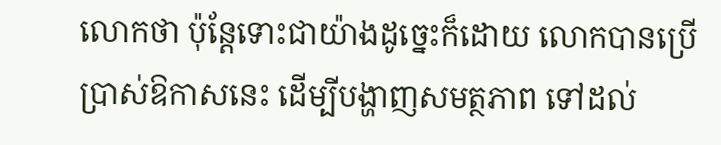លោកថា ប៉ុន្តែទោះជាយ៉ាងដូច្នេះក៏ដោយ លោកបានប្រើប្រាស់ឱកាសនេះ ដើម្បីបង្ហាញសមត្ថភាព ទៅដល់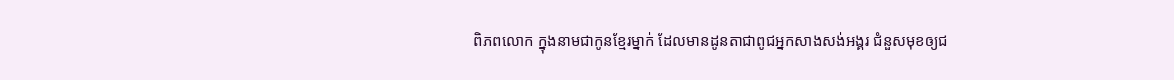ពិភពលោក ក្នុងនាមជាកូនខ្មែរម្នាក់ ដែលមានដូនតាជាពូជអ្នកសាងសង់អង្គរ ជំនួសមុខឲ្យជ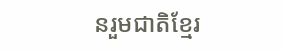នរួមជាតិខ្មែរ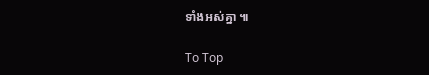ទាំងអស់គ្នា ៕

To Top